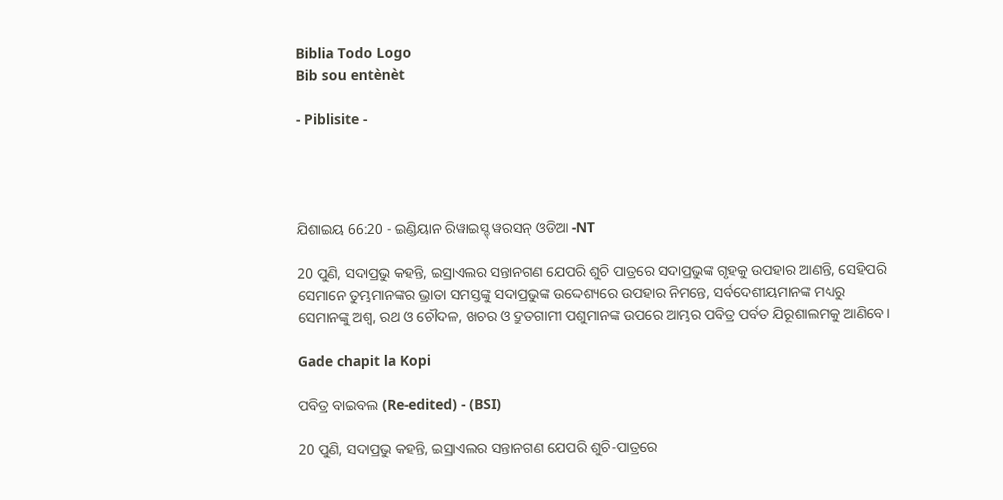Biblia Todo Logo
Bib sou entènèt

- Piblisite -




ଯିଶାଇୟ 66:20 - ଇଣ୍ଡିୟାନ ରିୱାଇସ୍ଡ୍ ୱରସନ୍ ଓଡିଆ -NT

20 ପୁଣି, ସଦାପ୍ରଭୁ କହନ୍ତି, ଇସ୍ରାଏଲର ସନ୍ତାନଗଣ ଯେପରି ଶୁଚି ପାତ୍ରରେ ସଦାପ୍ରଭୁଙ୍କ ଗୃହକୁ ଉପହାର ଆଣନ୍ତି, ସେହିପରି ସେମାନେ ତୁମ୍ଭମାନଙ୍କର ଭ୍ରାତା ସମସ୍ତଙ୍କୁ ସଦାପ୍ରଭୁଙ୍କ ଉଦ୍ଦେଶ୍ୟରେ ଉପହାର ନିମନ୍ତେ, ସର୍ବଦେଶୀୟମାନଙ୍କ ମଧ୍ୟରୁ ସେମାନଙ୍କୁ ଅଶ୍ୱ, ରଥ ଓ ଚୌଦଳ, ଖଚର ଓ ଦ୍ରୁତଗାମୀ ପଶୁମାନଙ୍କ ଉପରେ ଆମ୍ଭର ପବିତ୍ର ପର୍ବତ ଯିରୂଶାଲମକୁ ଆଣିବେ।

Gade chapit la Kopi

ପବିତ୍ର ବାଇବଲ (Re-edited) - (BSI)

20 ପୁଣି, ସଦାପ୍ରଭୁ କହନ୍ତି, ଇସ୍ରାଏଲର ସନ୍ତାନଗଣ ଯେପରି ଶୁଚି-ପାତ୍ରରେ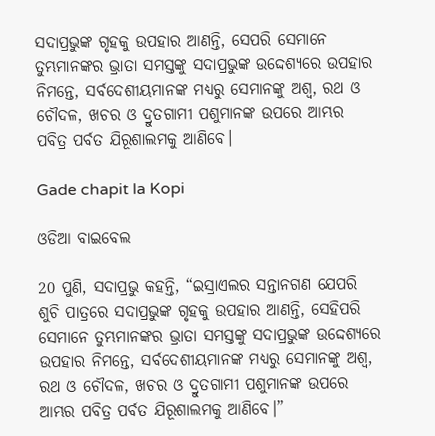ସଦାପ୍ରଭୁଙ୍କ ଗୃହକୁ ଉପହାର ଆଣନ୍ତି, ସେପରି ସେମାନେ ତୁମ୍ଭମାନଙ୍କର ଭ୍ରାତା ସମସ୍ତଙ୍କୁ ସଦାପ୍ରଭୁଙ୍କ ଉଦ୍ଦେଶ୍ୟରେ ଉପହାର ନିମନ୍ତେ, ସର୍ବଦେଶୀୟମାନଙ୍କ ମଧ୍ୟରୁ ସେମାନଙ୍କୁ ଅଶ୍ଵ, ରଥ ଓ ଚୌଦଳ, ଖଚର ଓ ଦ୍ରୁତଗାମୀ ପଶୁମାନଙ୍କ ଉପରେ ଆମ୍ଭର ପବିତ୍ର ପର୍ବତ ଯିରୂଶାଲମକୁ ଆଣିବେ।

Gade chapit la Kopi

ଓଡିଆ ବାଇବେଲ

20 ପୁଣି, ସଦାପ୍ରଭୁ କହନ୍ତି, “ଇସ୍ରାଏଲର ସନ୍ତାନଗଣ ଯେପରି ଶୁଚି ପାତ୍ରରେ ସଦାପ୍ରଭୁଙ୍କ ଗୃହକୁ ଉପହାର ଆଣନ୍ତି, ସେହିପରି ସେମାନେ ତୁମ୍ଭମାନଙ୍କର ଭ୍ରାତା ସମସ୍ତଙ୍କୁ ସଦାପ୍ରଭୁଙ୍କ ଉଦ୍ଦେଶ୍ୟରେ ଉପହାର ନିମନ୍ତେ, ସର୍ବଦେଶୀୟମାନଙ୍କ ମଧ୍ୟରୁ ସେମାନଙ୍କୁ ଅଶ୍ୱ, ରଥ ଓ ଚୌଦଳ, ଖଚର ଓ ଦ୍ରୁତଗାମୀ ପଶୁମାନଙ୍କ ଉପରେ ଆମ୍ଭର ପବିତ୍ର ପର୍ବତ ଯିରୂଶାଲମକୁ ଆଣିବେ।”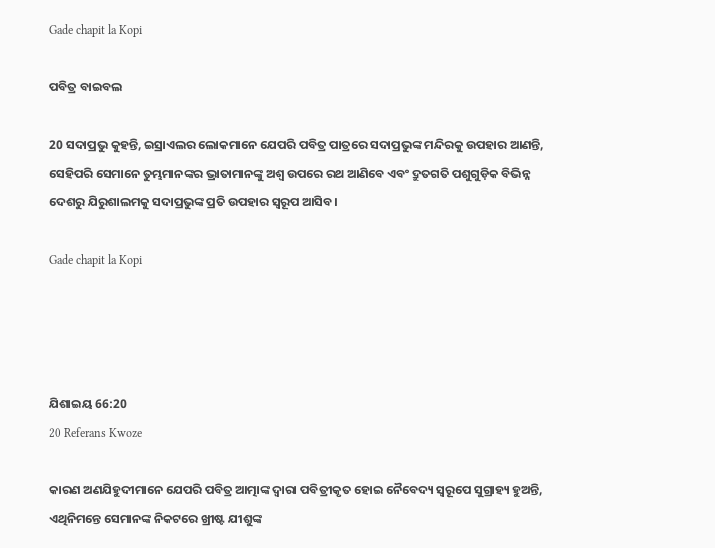Gade chapit la Kopi

ପବିତ୍ର ବାଇବଲ

20 ସଦାପ୍ରଭୁ କୁହନ୍ତି, ଇସ୍ରାଏଲର ଲୋକମାନେ ଯେପରି ପବିତ୍ର ପାତ୍ରରେ ସଦାପ୍ରଭୁଙ୍କ ମନ୍ଦିରକୁ ଉପହାର ଆଣନ୍ତି, ସେହିପରି ସେମାନେ ତୁମ୍ଭମାନଙ୍କର ଭ୍ରାତାମାନଙ୍କୁ ଅଶ୍ୱ ଉପରେ ରଥ ଆଣିବେ ଏବଂ ଦ୍ରୁତଗତି ପଶୁଗୁଡ଼ିକ ବିଭିନ୍ନ ଦେଶରୁ ଯିରୁଶାଲମକୁ ସଦାପ୍ରଭୁଙ୍କ ପ୍ରତି ଉପହାର ସ୍ୱରୂପ ଆସିବ।

Gade chapit la Kopi




ଯିଶାଇୟ 66:20
20 Referans Kwoze

କାରଣ ଅଣଯିହୁଦୀମାନେ ଯେପରି ପବିତ୍ର ଆତ୍ମାଙ୍କ ଦ୍ୱାରା ପବିତ୍ରୀକୃତ ହୋଇ ନୈବେଦ୍ୟ ସ୍ୱରୂପେ ସୁଗ୍ରାହ୍ୟ ହୁଅନ୍ତି, ଏଥିନିମନ୍ତେ ସେମାନଙ୍କ ନିକଟରେ ଖ୍ରୀଷ୍ଟ ଯୀଶୁଙ୍କ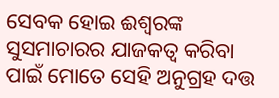ସେବକ ହୋଇ ଈଶ୍ବରଙ୍କ ସୁସମାଚାରର ଯାଜକତ୍ୱ କରିବା ପାଇଁ ମୋତେ ସେହି ଅନୁଗ୍ରହ ଦତ୍ତ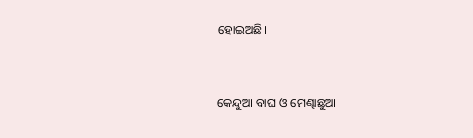ହୋଇଅଛି।


କେନ୍ଦୁଆ ବାଘ ଓ ମେଣ୍ଢାଛୁଆ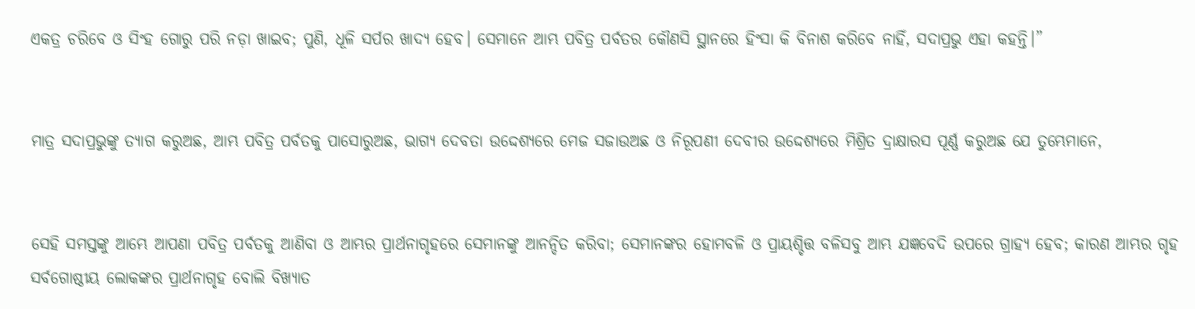ଏକତ୍ର ଚରିବେ ଓ ସିଂହ ଗୋରୁ ପରି ନଡ଼ା ଖାଇବ; ପୁଣି, ଧୂଳି ସର୍ପର ଖାଦ୍ୟ ହେବ। ସେମାନେ ଆମ୍ଭ ପବିତ୍ର ପର୍ବତର କୌଣସି ସ୍ଥାନରେ ହିଂସା କି ବିନାଶ କରିବେ ନାହିଁ, ସଦାପ୍ରଭୁ ଏହା କହନ୍ତି।”


ମାତ୍ର ସଦାପ୍ରଭୁଙ୍କୁ ତ୍ୟାଗ କରୁଅଛ, ଆମ୍ଭ ପବିତ୍ର ପର୍ବତକୁ ପାସୋରୁଅଛ, ଭାଗ୍ୟ ଦେବତା ଉଦ୍ଦେଶ୍ୟରେ ମେଜ ସଜାଉଅଛ ଓ ନିରୂପଣୀ ଦେବୀର ଉଦ୍ଦେଶ୍ୟରେ ମିଶ୍ରିତ ଦ୍ରାକ୍ଷାରସ ପୂର୍ଣ୍ଣ କରୁଅଛ ଯେ ତୁମ୍ଭେମାନେ,


ସେହି ସମସ୍ତଙ୍କୁ ଆମ୍ଭେ ଆପଣା ପବିତ୍ର ପର୍ବତକୁ ଆଣିବା ଓ ଆମ୍ଭର ପ୍ରାର୍ଥନାଗୃହରେ ସେମାନଙ୍କୁ ଆନନ୍ଦିତ କରିବା; ସେମାନଙ୍କର ହୋମବଳି ଓ ପ୍ରାୟଶ୍ଚିତ୍ତ ବଳିସବୁ ଆମ୍ଭ ଯଜ୍ଞବେଦି ଉପରେ ଗ୍ରାହ୍ୟ ହେବ; କାରଣ ଆମ୍ଭର ଗୃହ ସର୍ବଗୋଷ୍ଠୀୟ ଲୋକଙ୍କର ପ୍ରାର୍ଥନାଗୃହ ବୋଲି ବିଖ୍ୟାତ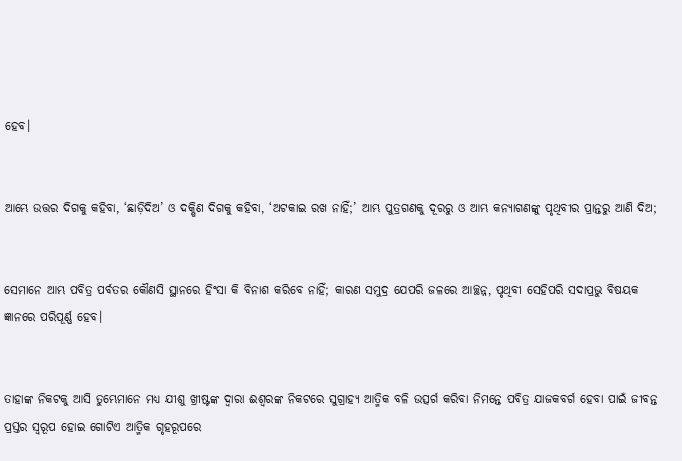ହେବ।


ଆମ୍ଭେ ଉତ୍ତର ଦିଗକୁ କହିବା, ‘ଛାଡ଼ିଦିଅ’ ଓ ଦକ୍ଷିଣ ଦିଗକୁ କହିବା, ‘ଅଟକାଇ ରଖ ନାହିଁ;’ ଆମ୍ଭ ପୁତ୍ରଗଣକୁ ଦୂରରୁ ଓ ଆମ୍ଭ କନ୍ୟାଗଣଙ୍କୁ ପୃଥିବୀର ପ୍ରାନ୍ତରୁ ଆଣି ଦିଅ;


ସେମାନେ ଆମ୍ଭ ପବିତ୍ର ପର୍ବତର କୌଣସି ସ୍ଥାନରେ ହିଂସା କି ବିନାଶ କରିବେ ନାହିଁ; କାରଣ ସମୁଦ୍ର ଯେପରି ଜଳରେ ଆଚ୍ଛନ୍ନ, ପୃଥିବୀ ସେହିପରି ସଦାପ୍ରଭୁ ବିଷୟକ ଜ୍ଞାନରେ ପରିପୂର୍ଣ୍ଣ ହେବ।


ତାହାଙ୍କ ନିକଟକୁ ଆସି ତୁମ୍ଭେମାନେ ମଧ୍ୟ ଯୀଶୁ ଖ୍ରୀଷ୍ଟଙ୍କ ଦ୍ୱାରା ଈଶ୍ବରଙ୍କ ନିକଟରେ ସୁଗ୍ରାହ୍ୟ ଆତ୍ମିକ ବଳି ଉତ୍ସର୍ଗ କରିବା ନିମନ୍ତେ ପବିତ୍ର ଯାଜକବର୍ଗ ହେବା ପାଇଁ ଜୀବନ୍ତ ପ୍ରସ୍ତର ସ୍ୱରୂପ ହୋଇ ଗୋଟିଏ ଆତ୍ମିକ ଗୃହରୂପରେ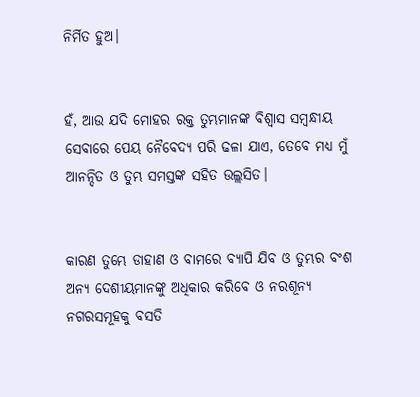ନିର୍ମିତ ହୁଅ।


ହଁ, ଆଉ ଯଦି ମୋହର ରକ୍ତ ତୁମ୍ଭମାନଙ୍କ ବିଶ୍ୱାସ ସମ୍ବନ୍ଧୀୟ ସେବାରେ ପେୟ ନୈବେଦ୍ୟ ପରି ଢଳା ଯାଏ, ତେବେ ମଧ୍ୟ ମୁଁ ଆନନ୍ଦିତ ଓ ତୁମ୍ଭ ସମସ୍ତଙ୍କ ସହିତ ଉଲ୍ଲସିତ।


କାରଣ ତୁମ୍ଭେ ଡାହାଣ ଓ ବାମରେ ବ୍ୟାପି ଯିବ ଓ ତୁମ୍ଭର ବଂଶ ଅନ୍ୟ ଦେଶୀୟମାନଙ୍କୁ ଅଧିକାର କରିବେ ଓ ନରଶୂନ୍ୟ ନଗରସମୂହକୁ ବସତି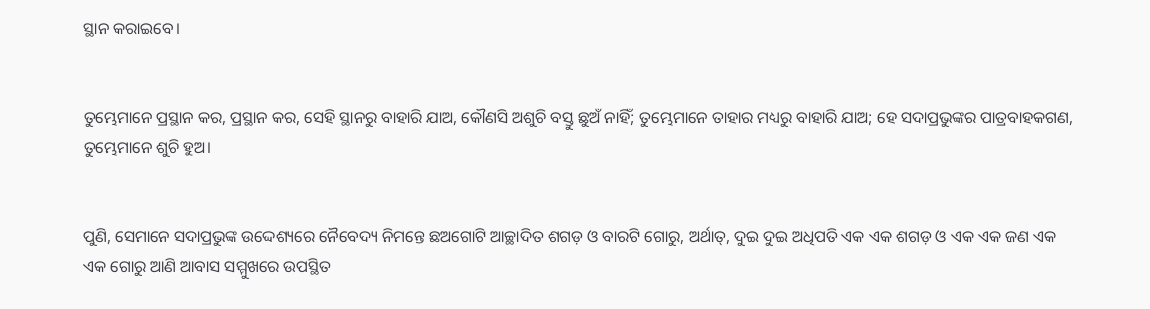ସ୍ଥାନ କରାଇବେ।


ତୁମ୍ଭେମାନେ ପ୍ରସ୍ଥାନ କର, ପ୍ରସ୍ଥାନ କର, ସେହି ସ୍ଥାନରୁ ବାହାରି ଯାଅ, କୌଣସି ଅଶୁଚି ବସ୍ତୁ ଛୁଅଁ ନାହିଁ; ତୁମ୍ଭେମାନେ ତାହାର ମଧ୍ୟରୁ ବାହାରି ଯାଅ; ହେ ସଦାପ୍ରଭୁଙ୍କର ପାତ୍ରବାହକଗଣ, ତୁମ୍ଭେମାନେ ଶୁଚି ହୁଅ।


ପୁଣି, ସେମାନେ ସଦାପ୍ରଭୁଙ୍କ ଉଦ୍ଦେଶ୍ୟରେ ନୈବେଦ୍ୟ ନିମନ୍ତେ ଛଅଗୋଟି ଆଚ୍ଛାଦିତ ଶଗଡ଼ ଓ ବାରଟି ଗୋରୁ, ଅର୍ଥାତ୍‍, ଦୁଇ ଦୁଇ ଅଧିପତି ଏକ ଏକ ଶଗଡ଼ ଓ ଏକ ଏକ ଜଣ ଏକ ଏକ ଗୋରୁ ଆଣି ଆବାସ ସମ୍ମୁଖରେ ଉପସ୍ଥିତ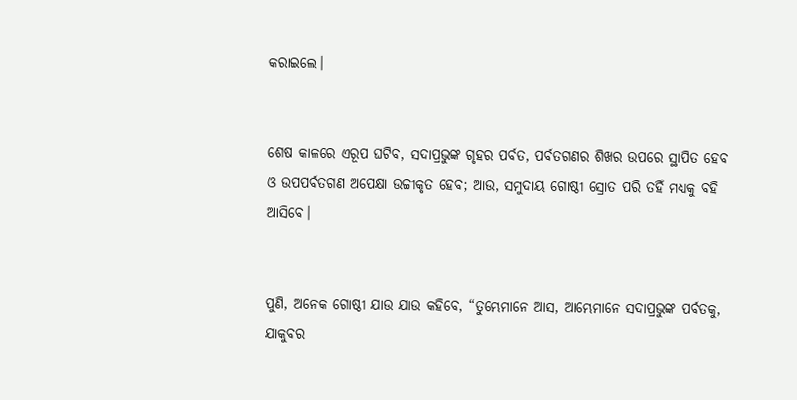କରାଇଲେ।


ଶେଷ କାଳରେ ଏରୂପ ଘଟିବ, ସଦାପ୍ରଭୁଙ୍କ ଗୃହର ପର୍ବତ, ପର୍ବତଗଣର ଶିଖର ଉପରେ ସ୍ଥାପିତ ହେବ ଓ ଉପପର୍ବତଗଣ ଅପେକ୍ଷା ଉଚ୍ଚୀକୃତ ହେବ; ଆଉ, ସମୁଦାୟ ଗୋଷ୍ଠୀ ସ୍ରୋତ ପରି ତହିଁ ମଧ୍ୟକୁ ବହି ଆସିବେ।


ପୁଣି, ଅନେକ ଗୋଷ୍ଠୀ ଯାଉ ଯାଉ କହିବେ, “ତୁମ୍ଭେମାନେ ଆସ, ଆମ୍ଭେମାନେ ସଦାପ୍ରଭୁଙ୍କ ପର୍ବତକୁ, ଯାକୁବର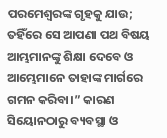ପରମେଶ୍ୱରଙ୍କ ଗୃହକୁ ଯାଉ; ତହିଁରେ ସେ ଆପଣା ପଥ ବିଷୟ ଆମ୍ଭମାନଙ୍କୁ ଶିକ୍ଷା ଦେବେ ଓ ଆମ୍ଭେମାନେ ତାହାଙ୍କ ମାର୍ଗରେ ଗମନ କରିବା।” କାରଣ ସିୟୋନଠାରୁ ବ୍ୟବସ୍ଥା ଓ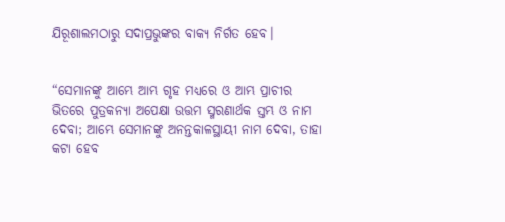ଯିରୂଶାଲମଠାରୁ ସଦାପ୍ରଭୁଙ୍କର ବାକ୍ୟ ନିର୍ଗତ ହେବ।


“ସେମାନଙ୍କୁ ଆମ୍ଭେ ଆମ୍ଭ ଗୃହ ମଧ୍ୟରେ ଓ ଆମ୍ଭ ପ୍ରାଚୀର ଭିତରେ ପୁତ୍ରକନ୍ୟା ଅପେକ୍ଷା ଉତ୍ତମ ସ୍ମରଣାର୍ଥକ ସ୍ତମ୍ଭ ଓ ନାମ ଦେବା; ଆମ୍ଭେ ସେମାନଙ୍କୁ ଅନନ୍ତକାଳସ୍ଥାୟୀ ନାମ ଦେବା, ତାହା କଟା ହେବ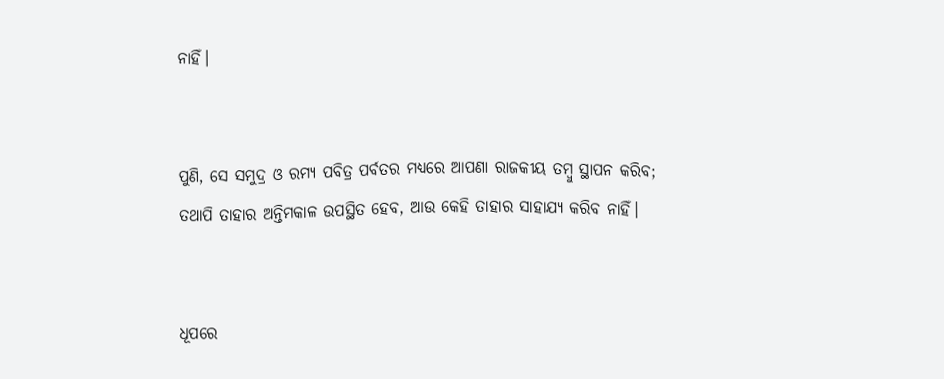ନାହିଁ।


ପୁଣି, ସେ ସମୁଦ୍ର ଓ ରମ୍ୟ ପବିତ୍ର ପର୍ବତର ମଧ୍ୟରେ ଆପଣା ରାଜକୀୟ ତମ୍ବୁ ସ୍ଥାପନ କରିବ; ତଥାପି ତାହାର ଅନ୍ତିମକାଳ ଉପସ୍ଥିତ ହେବ, ଆଉ କେହି ତାହାର ସାହାଯ୍ୟ କରିବ ନାହିଁ।


ଧୂପରେ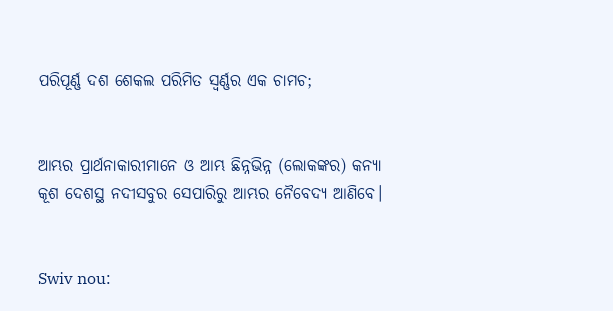ପରିପୂର୍ଣ୍ଣ ଦଶ ଶେକଲ ପରିମିତ ସ୍ୱର୍ଣ୍ଣର ଏକ ଚାମଚ;


ଆମ୍ଭର ପ୍ରାର୍ଥନାକାରୀମାନେ ଓ ଆମ୍ଭ ଛିନ୍ନଭିନ୍ନ (ଲୋକଙ୍କର) କନ୍ୟା କୂଶ ଦେଶସ୍ଥ ନଦୀସବୁର ସେପାରିରୁ ଆମ୍ଭର ନୈବେଦ୍ୟ ଆଣିବେ।


Swiv nou: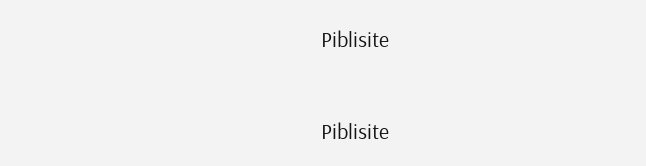Piblisite


Piblisite